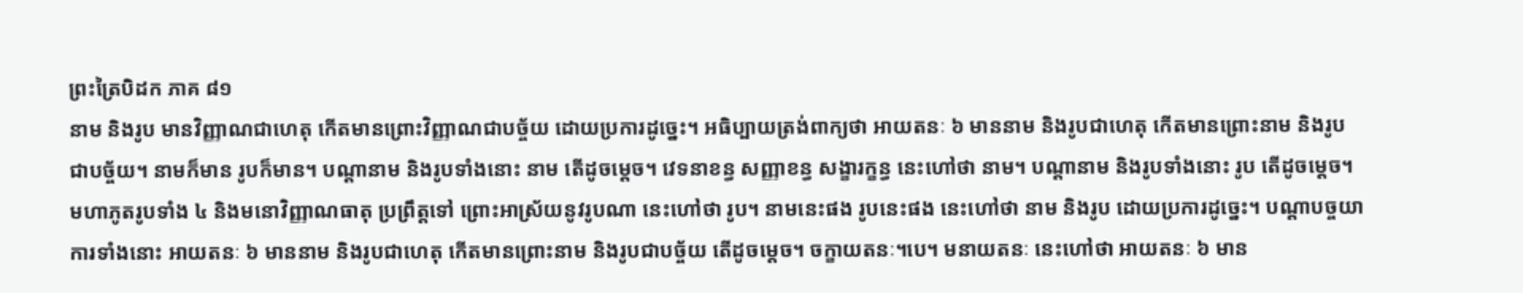ព្រះត្រៃបិដក ភាគ ៨១
នាម និងរូប មានវិញ្ញាណជាហេតុ កើតមានព្រោះវិញ្ញាណជាបច្ច័យ ដោយប្រការដូច្នេះ។ អធិប្បាយត្រង់ពាក្យថា អាយតនៈ ៦ មាននាម និងរូបជាហេតុ កើតមានព្រោះនាម និងរូបជាបច្ច័យ។ នាមក៏មាន រូបក៏មាន។ បណ្តានាម និងរូបទាំងនោះ នាម តើដូចម្តេច។ វេទនាខន្ធ សញ្ញាខន្ធ សង្ខារក្ខន្ធ នេះហៅថា នាម។ បណ្តានាម និងរូបទាំងនោះ រូប តើដូចម្តេច។ មហាភូតរូបទាំង ៤ និងមនោវិញ្ញាណធាតុ ប្រព្រឹត្តទៅ ព្រោះអាស្រ័យនូវរូបណា នេះហៅថា រូប។ នាមនេះផង រូបនេះផង នេះហៅថា នាម និងរូប ដោយប្រការដូច្នេះ។ បណ្តាបច្ចយាការទាំងនោះ អាយតនៈ ៦ មាននាម និងរូបជាហេតុ កើតមានព្រោះនាម និងរូបជាបច្ច័យ តើដូចម្តេច។ ចក្ខាយតនៈ។បេ។ មនាយតនៈ នេះហៅថា អាយតនៈ ៦ មាន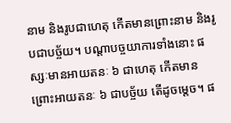នាម និងរូបជាហេតុ កើតមានព្រោះនាម និងរូបជាបច្ច័យ។ បណ្តាបច្ចយាការទាំងនោះ ផស្សៈមានអាយតនៈ ៦ ជាហេតុ កើតមានព្រោះអាយតនៈ ៦ ជាបច្ច័យ តើដូចម្តេច។ ផ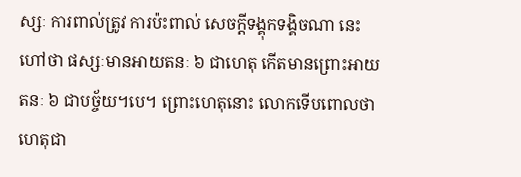ស្សៈ ការពាល់ត្រូវ ការប៉ះពាល់ សេចក្តីទង្គុកទង្គិចណា នេះហៅថា ផស្សៈមានអាយតនៈ ៦ ជាហេតុ កើតមានព្រោះអាយតនៈ ៦ ជាបច្ច័យ។បេ។ ព្រោះហេតុនោះ លោកទើបពោលថា ហេតុជា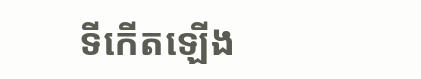ទីកើតឡើង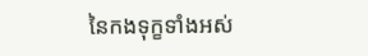នៃកងទុក្ខទាំងអស់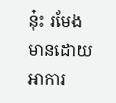នុ៎ះ រមែងមានដោយអាការ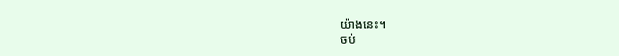យ៉ាងនេះ។
ចប់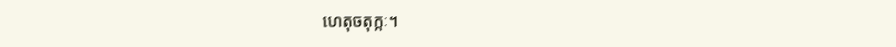ហេតុចតុក្កៈ។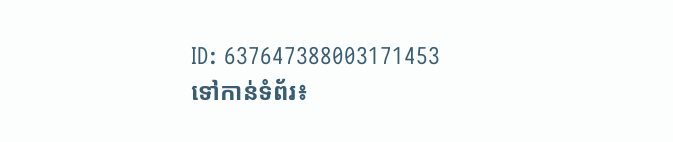ID: 637647388003171453
ទៅកាន់ទំព័រ៖